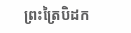ព្រះត្រៃបិដក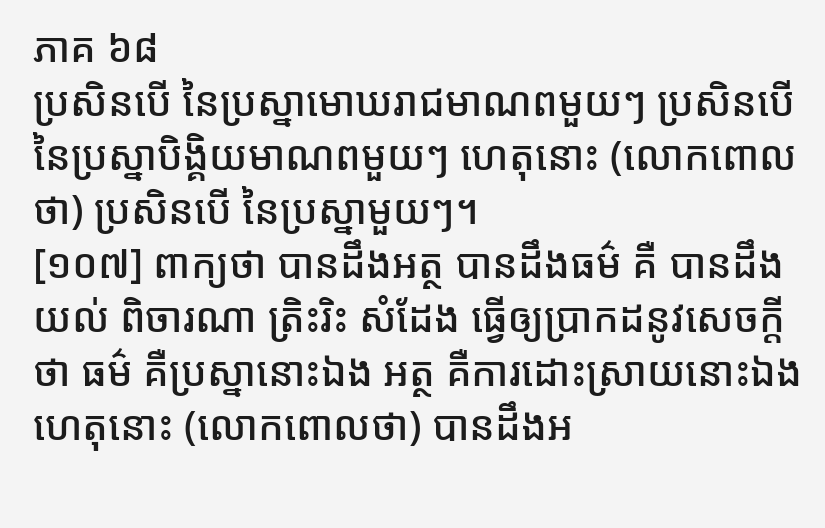ភាគ ៦៨
ប្រសិនបើ នៃប្រស្នាមោឃរាជមាណពមួយៗ ប្រសិនបើ នៃប្រស្នាបិង្គិយមាណពមួយៗ ហេតុនោះ (លោកពោលថា) ប្រសិនបើ នៃប្រស្នាមួយៗ។
[១០៧] ពាក្យថា បានដឹងអត្ថ បានដឹងធម៌ គឺ បានដឹង យល់ ពិចារណា ត្រិះរិះ សំដែង ធ្វើឲ្យប្រាកដនូវសេចក្តីថា ធម៌ គឺប្រស្នានោះឯង អត្ថ គឺការដោះស្រាយនោះឯង ហេតុនោះ (លោកពោលថា) បានដឹងអ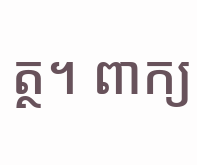ត្ថ។ ពាក្យ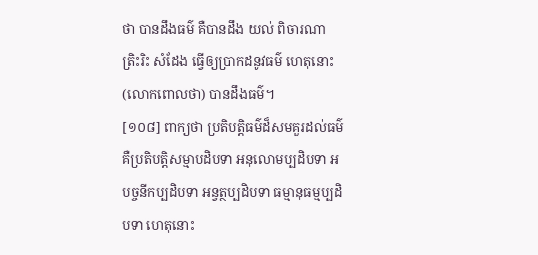ថា បានដឹងធម៌ គឺបានដឹង យល់ ពិចារណា ត្រិះរិះ សំដែង ធ្វើឲ្យប្រាកដនូវធម៌ ហេតុនោះ (លោកពោលថា) បានដឹងធម៌។
[១០៨] ពាក្យថា ប្រតិបត្តិធម៌ដ៏សមគួរដល់ធម៌ គឺប្រតិបត្តិសម្មាបដិបទា អនុលោមប្បដិបទា អបច្ចនីកប្បដិបទា អន្វត្ថប្បដិបទា ធម្មានុធម្មប្បដិបទា ហេតុនោះ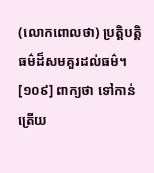(លោកពោលថា) ប្រត្តិបត្តិធម៌ដ៏សមគួរដល់ធម៌។
[១០៩] ពាក្យថា ទៅកាន់ត្រើយ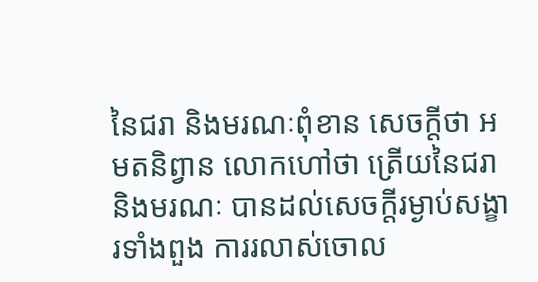នៃជរា និងមរណៈពុំខាន សេចក្តីថា អមតនិព្វាន លោកហៅថា ត្រើយនៃជរា និងមរណៈ បានដល់សេចក្តីរម្ងាប់សង្ខារទាំងពួង ការរលាស់ចោល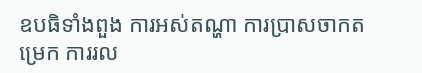ឧបធិទាំងពួង ការអស់តណ្ហា ការប្រាសចាកតម្រេក ការរល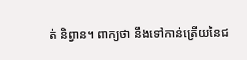ត់ និព្វាន។ ពាក្យថា នឹងទៅកាន់ត្រើយនៃជ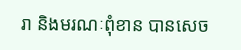រា និងមរណៈពុំខាន បានសេច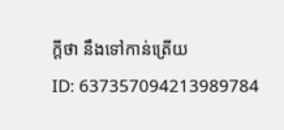ក្តីថា នឹងទៅកាន់ត្រើយ
ID: 637357094213989784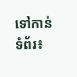ទៅកាន់ទំព័រ៖